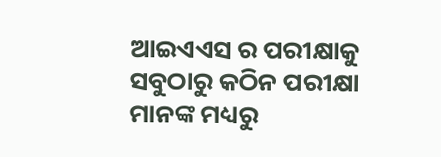ଆଇଏଏସ ର ପରୀକ୍ଷାକୁ ସବୁଠାରୁ କଠିନ ପରୀକ୍ଷା ମାନଙ୍କ ମଧ୍ୟରୁ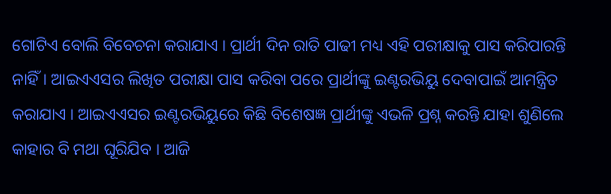ଗୋଟିଏ ବୋଲି ବିବେଚନା କରାଯାଏ । ପ୍ରାର୍ଥୀ ଦିନ ରାତି ପାଢୀ ମଧ୍ୟ ଏହି ପରୀକ୍ଷାକୁ ପାସ କରିପାରନ୍ତି ନାହିଁ। ଆଇଏଏସର ଲିଖିତ ପରୀକ୍ଷା ପାସ କରିବା ପରେ ପ୍ରାର୍ଥୀଙ୍କୁ ଇଣ୍ଟରଭିୟୁ ଦେବାପାଇଁ ଆମନ୍ତ୍ରିତ କରାଯାଏ । ଆଇଏଏସର ଇଣ୍ଟରଭିୟୁରେ କିଛି ବିଶେଷଜ୍ଞ ପ୍ରାର୍ଥୀଙ୍କୁ ଏଭଳି ପ୍ରଶ୍ନ କରନ୍ତି ଯାହା ଶୁଣିଲେ କାହାର ବି ମଥା ଘୂରିଯିବ । ଆଜି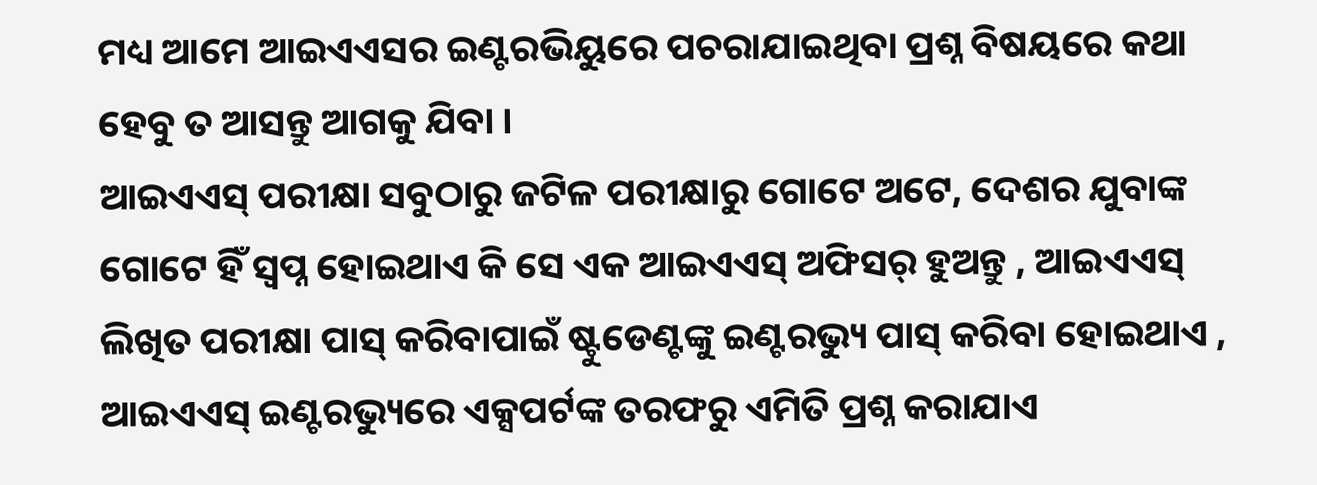ମଧ୍ୟ ଆମେ ଆଇଏଏସର ଇଣ୍ଟରଭିୟୁରେ ପଚରାଯାଇଥିବା ପ୍ରଶ୍ନ ବିଷୟରେ କଥା ହେବୁ ତ ଆସନ୍ତୁ ଆଗକୁ ଯିବା ।
ଆଇଏଏସ୍ ପରୀକ୍ଷା ସବୁଠାରୁ ଜଟିଳ ପରୀକ୍ଷାରୁ ଗୋଟେ ଅଟେ, ଦେଶର ଯୁବାଙ୍କ ଗୋଟେ ହିଁ ସ୍ୱପ୍ନ ହୋଇଥାଏ କି ସେ ଏକ ଆଇଏଏସ୍ ଅଫିସର୍ ହୁଅନ୍ତୁ , ଆଇଏଏସ୍ ଲିଖିତ ପରୀକ୍ଷା ପାସ୍ କରିବାପାଇଁ ଷ୍ଟୁଡେଣ୍ଟଙ୍କୁ ଇଣ୍ଟରଭ୍ୟୁ ପାସ୍ କରିବା ହୋଇଥାଏ , ଆଇଏଏସ୍ ଇଣ୍ଟରଭ୍ୟୁରେ ଏକ୍ସପର୍ଟଙ୍କ ତରଫରୁ ଏମିତି ପ୍ରଶ୍ନ କରାଯାଏ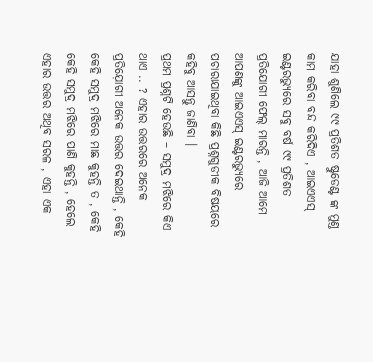ଯାହା ଶୁଣିଲେ ୯୯ ପ୍ରତିଶତ ଷ୍ଟୁଡେଣ୍ଟ ଙ୍କ ମୁଣ୍ତ କାମ କରିବା ବନ୍ଦ କରିଦିଏ , ଆଇଏଏସ୍ ଇଣ୍ଟରଭ୍ୟୁରେ ସବୁ ବର୍ଷ ୯୯ ପ୍ରତିଶତ ପ୍ରତିଯୋଗୀ ଫେଲ୍ ମାରନ୍ତି , ଆଜି ଆମେ ଆପଣଙ୍କୁ ଆଇଏଏସ୍ ଇଣ୍ଟରଭ୍ୟୁରେ ପଚାରାଯାଇଥିବା କିଛି ପ୍ରଶ୍ନଗୁଡୀକ ବିଷୟରେ କହିବୁ ଆସନ୍ତୁ ଜାଣିବା ।
ପ୍ରଥମ ପ୍ରଶ୍ନଟି ହେଉଛି – ସମୁଦ୍ର ମଝିରେ କିଏ ଥାଏ .. ? ଏହାର ଉତ୍ତରରେ ଅନେକ ପ୍ରତିଯ଼ୋଗୀ ଅନେକ ଉତ୍ତର ଦେଇଥାନ୍ତି , କେହି କେହି ସମୁଦ୍ର ମଝିରେ ମାଛ କୁହନ୍ତି ତ , କେହି କେହି ସମୁଦ୍ର ମଝିରେ ପାଣି କୁହନ୍ତି , ହେଲେ ଏହାର ଉତ୍ତର ଅଥିବ ସରଳ , ଏହା ଏକ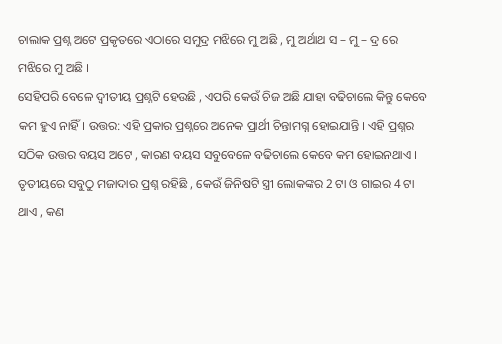ଚାଲାକ ପ୍ରଶ୍ନ ଅଟେ ପ୍ରକୃତରେ ଏଠାରେ ସମୁଦ୍ର ମଝିରେ ମୁ ଅଛି , ମୁ ଅର୍ଥାଥ ସ – ମୁ – ଦ୍ର ରେ ମଝିରେ ମୁ ଅଛି ।
ସେହିପରି ବେଳେ ଦ୍ବୀତୀୟ ପ୍ରଶ୍ନଟି ହେଉଛି , ଏପରି କେଉଁ ଚିଜ ଅଛି ଯାହା ବଢିଚାଲେ କିନ୍ତୁ କେବେ କମ ହୁଏ ନାହିଁ। ଉତ୍ତର: ଏହି ପ୍ରକାର ପ୍ରଶ୍ନରେ ଅନେକ ପ୍ରାର୍ଥୀ ଚିନ୍ତାମଗ୍ନ ହୋଇଯାନ୍ତି । ଏହି ପ୍ରଶ୍ନର ସଠିକ ଉତ୍ତର ବୟସ ଅଟେ , କାରଣ ବୟସ ସବୁବେଳେ ବଢିଚାଲେ କେବେ କମ ହୋଇନଥାଏ ।
ତୃତୀୟରେ ସବୁଠୁ ମଜାଦାର ପ୍ରଶ୍ନ ରହିଛି , କେଉଁ ଜିନିଷଟି ସ୍ତ୍ରୀ ଲୋକଙ୍କର 2 ଟା ଓ ଗାଇର 4 ଟା ଥାଏ , କଣ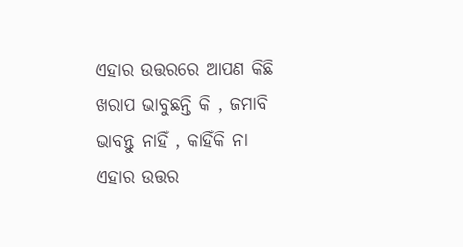ଏହାର ଉତ୍ତରରେ ଆପଣ କିଛି ଖରାପ ଭାବୁଛନ୍ତି କି , ଜମାବି ଭାବନ୍ତୁ ନାହିଁ , କାହିଁକି ନା ଏହାର ଉତ୍ତର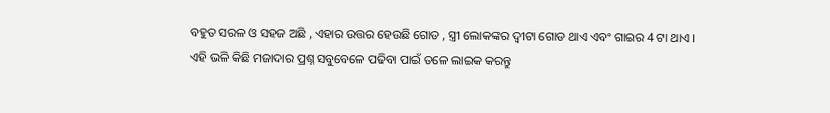ବହୁତ ସରଳ ଓ ସହଜ ଅଛି , ଏହାର ଉତ୍ତର ହେଉଛି ଗୋଡ , ସ୍ତ୍ରୀ ଲୋକଙ୍କର ଦ୍ବୀଟା ଗୋଡ ଥାଏ ଏବଂ ଗାଇର 4 ଟା ଥାଏ ।
ଏହି ଭଳି କିଛି ମଜାଦାର ପ୍ରଶ୍ନ ସବୁବେଳେ ପଢିବା ପାଇଁ ତଳେ ଲାଇକ କରନ୍ତୁ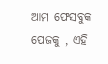ଆମ ଫେସବୁକ ପେଜକୁ , ଏହି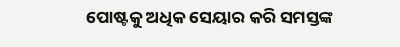ପୋଷ୍ଟକୁ ଅଧିକ ସେୟାର କରି ସମସ୍ତଙ୍କ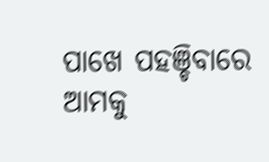ପାଖେ ପହଞ୍ଚିବାରେ ଆମକୁ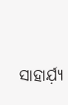ସାହାର୍ଯ଼୍ୟ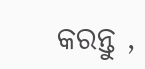କରନ୍ତୁ ,